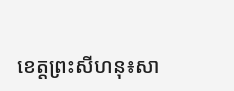ខេត្តព្រះសីហនុ៖សា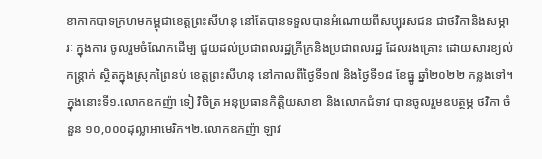ខាកាកបាទក្រហមកម្ពុជាខេត្តព្រះសីហនុ នៅតែបានទទួលបានអំណោយពីសប្បុរសជន ជាថវិកានិងសម្ភារៈ ក្នុងការ ចូលរួមចំណែកដើម្ប ជួយដល់ប្រជាពលរដ្ឋក្រីក្រនិងប្រជាពលរដ្ឋ ដែលរងគ្រោះ ដោយសារខ្យល់កន្ត្រាក់ ស្ថិតក្នុងស្រុកព្រៃនប់ ខេត្តព្រះសីហនុ នៅកាលពីថ្ងៃទី១៧ និងថ្ងៃទី១៨ ខែធ្នូ ឆ្នាំ២០២២ កន្លងទៅ។
ក្នុងនោះទី១.លោកឧកញ៉ា ទៀ វិចិត្រ អនុប្រធានកិត្តិយសាខា និងលោកជំទាវ បានចូលរួមឧបត្ថម្ភ ថវិកា ចំនួន ១០,០០០ដុល្លាអាមេរិក។២.លោកឧកញ៉ា ឡាវ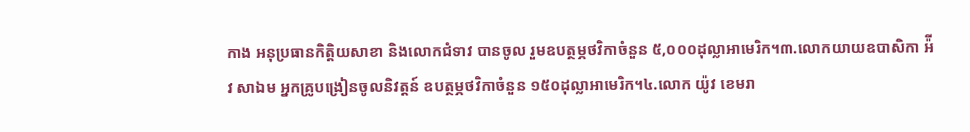កាង អនុប្រធានកិត្តិយសាខា និងលោកជំទាវ បានចូល រួមឧបត្ថម្ភថវិកាចំនួន ៥,០០០ដុល្លាអាមេរិក។៣.លោកយាយឧបាសិកា អ៉ីវ សាឯម អ្នកគ្រូបង្រៀនចូលនិវត្តន៍ ឧបត្ថម្ភថវិកាចំនួន ១៥០ដុល្លាអាមេរិក។៤.លោក យ៉ូវ ខេមរា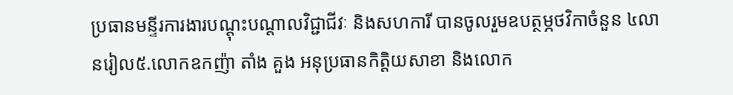ប្រធានមន្ទីរការងារបណ្ដុះបណ្ដាលវិជ្ជាជីវៈ និងសហការី បានចូលរួមឧបត្ថម្ភថវិកាចំនួន ៤លានរៀល៥.លោកឧកញ៉ា តាំង គួង អនុប្រធានកិត្តិយសាខា និងលោក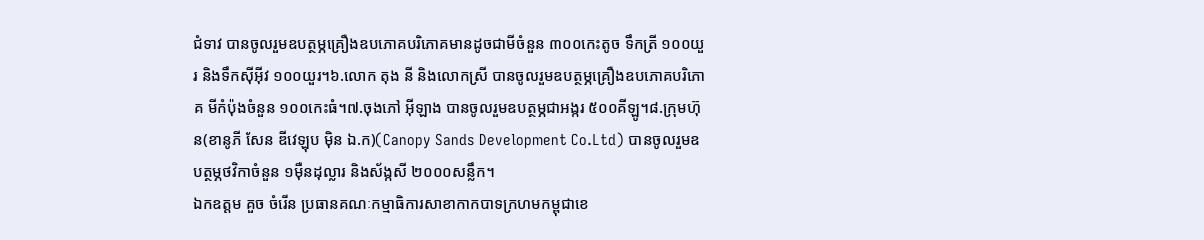ជំទាវ បានចូលរួមឧបត្ថម្ភគ្រឿងឧបភោគបរិភោគមានដូចជាមីចំនួន ៣០០កេះតូច ទឹកត្រី ១០០យួរ និងទឹកស៊ីអ៊ីវ ១០០យួរ។៦.លោក តុង នី និងលោកស្រី បានចូលរួមឧបត្ថម្ភគ្រឿងឧបភោគបរិភោគ មីកំប៉ុងចំនួន ១០០កេះធំ។៧.ចុងភៅ អ៊ីឡាង បានចូលរួមឧបត្ថម្ភជាអង្ករ ៥០០គីឡូ។៨.ក្រុមហ៊ុន(ខានូភី សែន ឌីវេឡុប ម៉ិន ឯ.ក)(Canopy Sands Development Co.Ltd) បានចូលរួមឧបត្ថម្ភថវិកាចំនួន ១ម៉ឺនដុល្លារ និងស័ង្កសី ២០០០សន្លឹក។
ឯកឧត្តម គួច ចំរើន ប្រធានគណៈកម្មាធិការសាខាកាកបាទក្រហមកម្ពុជាខេ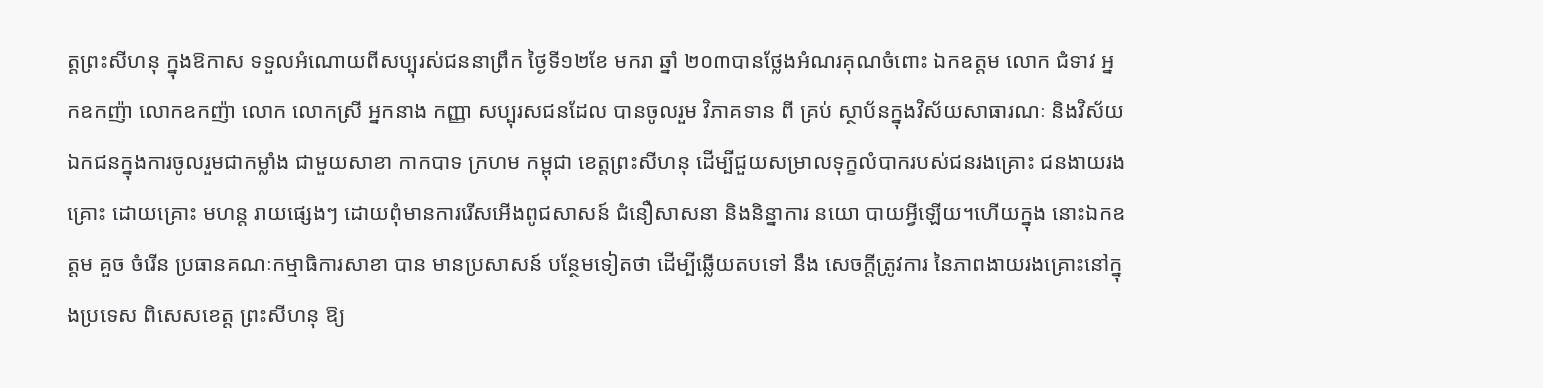ត្តព្រះសីហនុ ក្នុងឱកាស ទទួលអំណោយពីសប្បុរស់ជននាព្រឹក ថ្ងៃទី១២ខែ មករា ឆ្នាំ ២០៣បានថ្លែងអំណរគុណចំពោះ ឯកឧត្តម លោក ជំទាវ អ្នកឧកញ៉ា លោកឧកញ៉ា លោក លោកស្រី អ្នកនាង កញ្ញា សប្បុរសជនដែល បានចូលរួម វិភាគទាន ពី គ្រប់ ស្ថាប័នក្នុងវិស័យសាធារណៈ និងវិស័យឯកជនក្នុងការចូលរួមជាកម្លាំង ជាមួយសាខា កាកបាទ ក្រហម កម្ពុជា ខេត្តព្រះសីហនុ ដើម្បីជួយសម្រាលទុក្ខលំបាករបស់ជនរងគ្រោះ ជនងាយរងគ្រោះ ដោយគ្រោះ មហន្ត រាយផ្សេងៗ ដោយពុំមានការរើសអើងពូជសាសន៍ ជំនឿសាសនា និងនិន្នាការ នយោ បាយអ្វីឡើយ។ហើយក្នុង នោះឯកឧត្តម គួច ចំរើន ប្រធានគណៈកម្មាធិការសាខា បាន មានប្រសាសន៍ បន្ថែមទៀតថា ដើម្បីឆ្លើយតបទៅ នឹង សេចក្តីត្រូវការ នៃភាពងាយរងគ្រោះនៅក្នុងប្រទេស ពិសេសខេត្ត ព្រះសីហនុ ឱ្យ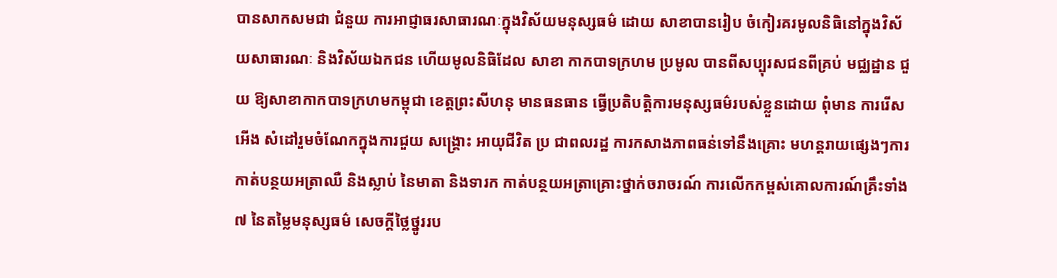បានសាកសមជា ជំនួយ ការអាជ្ញាធរសាធារណៈក្នុងវិស័យមនុស្សធម៌ ដោយ សាខាបានរៀប ចំកៀរគរមូលនិធិនៅក្នុងវិស័យសាធារណៈ និងវិស័យឯកជន ហើយមូលនិធិដែល សាខា កាកបាទក្រហម ប្រមូល បានពីសប្បុរសជនពីគ្រប់ មជ្ឈដ្ឋាន ជួយ ឱ្យសាខាកាកបាទក្រហមកម្ពុជា ខេត្តព្រះសីហនុ មានធនធាន ធ្វើប្រតិបត្តិការមនុស្សធម៌របស់ខ្លួនដោយ ពុំមាន ការរើសអើង សំដៅរួមចំណែកក្នុងការជួយ សង្គ្រោះ អាយុជីវិត ប្រ ជាពលរដ្ឋ ការកសាងភាពធន់ទៅនឹងគ្រោះ មហន្តរាយផ្សេងៗការកាត់បន្ថយអត្រាឈឺ និងស្លាប់ នៃមាតា និងទារក កាត់បន្ថយអត្រាគ្រោះថ្នាក់ចរាចរណ៍ ការលើកកម្ពស់គោលការណ៍គ្រឹះទាំង៧ នៃតម្លៃមនុស្សធម៌ សេចក្តីថ្លៃថ្នូររប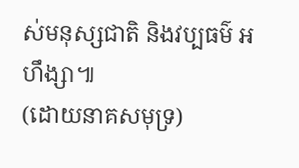ស់មនុស្សជាតិ និងវប្បធម៌ អហឹង្សា៕
(ដោយនាគសមុទ្រ)